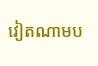វៀតណាមប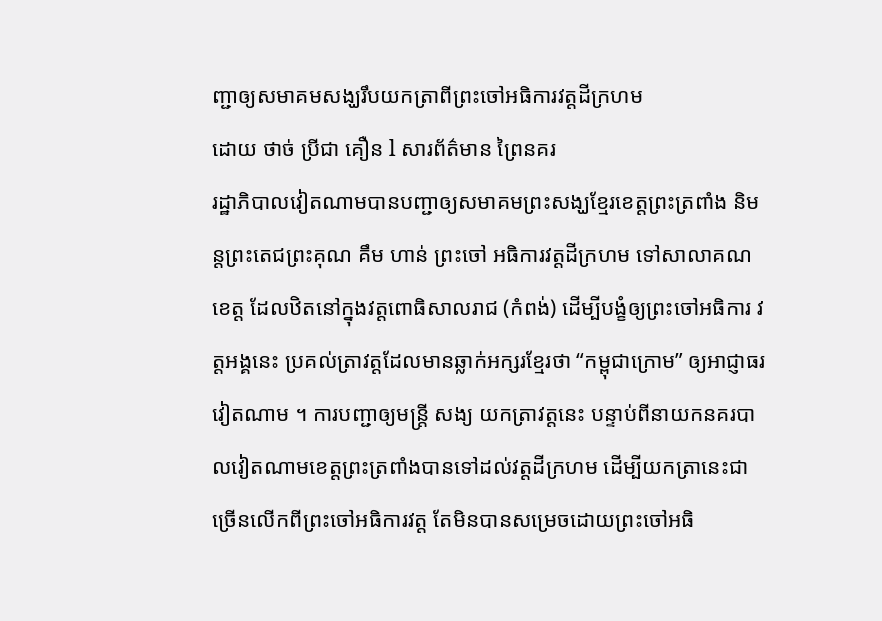ញ្ជាឲ្យសមាគមសង្ឃរឹបយកត្រាពីព្រះចៅអធិការវត្តដីក្រហម
ដោយ ថាច់ ប្រីជា គឿន l សារព័ត៌មាន ព្រៃនគរ
រដ្ឋាភិបាលវៀតណាមបានបញ្ជាឲ្យសមាគមព្រះសង្ឃខ្មែរខេត្តព្រះត្រពាំង និមន្តព្រះតេជព្រះគុណ គឹម ហាន់ ព្រះចៅ អធិការវត្តដីក្រហម ទៅសាលាគណខេត្ត ដែលឋិតនៅក្នុងវត្តពោធិសាលរាជ (កំពង់) ដើម្បីបង្ខំឲ្យព្រះចៅអធិការ វត្តអង្គនេះ ប្រគល់ត្រាវត្តដែលមានឆ្លាក់អក្សរខ្មែរថា “កម្ពុជាក្រោម” ឲ្យអាជ្ញាធរវៀតណាម ។ ការបញ្ជាឲ្យមន្ត្រី សង្យ យកត្រាវត្តនេះ បន្ទាប់ពីនាយកនគរបាលវៀតណាមខេត្តព្រះត្រពាំងបានទៅដល់វត្តដីក្រហម ដើម្បីយកត្រានេះជា ច្រើនលើកពីព្រះចៅអធិការវត្ត តែមិនបានសម្រេចដោយព្រះចៅអធិ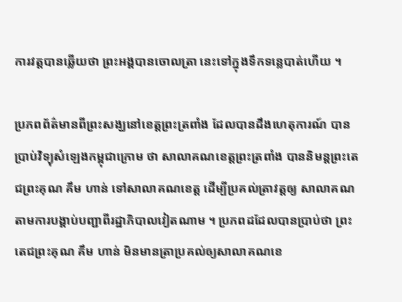ការវត្តបានឆ្លើយថា ព្រះអង្គបានចោលត្រា នេះទៅក្នុងទឹកទន្លេបាត់ហើយ ។

ប្រភពព័ត៌មានពីព្រះសង្ឃនៅខេត្តព្រះត្រពាំង ដែលបានដឹងហេតុការណ៍ បានប្រាប់វិទ្យុសំឡេងកម្ពុជាក្រោម ថា សាលាគណខេត្តព្រះត្រពាំង បាននិមន្តព្រះតេជព្រះគុណ គឹម ហាន់ ទៅសាលាគណខេត្ត ដើម្បីប្រគល់ត្រាវត្តឲ្យ សាលាគណតាមការបង្គាប់បញ្ជាពីរដ្ឋាភិបាលវៀតណាម ។ ប្រភពដដែលបានប្រាប់ថា ព្រះតេជព្រះគុណ គឹម ហាន់ មិនមានត្រាប្រគល់ឲ្យសាលាគណខេ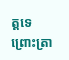ត្តទេ ព្រោះត្រា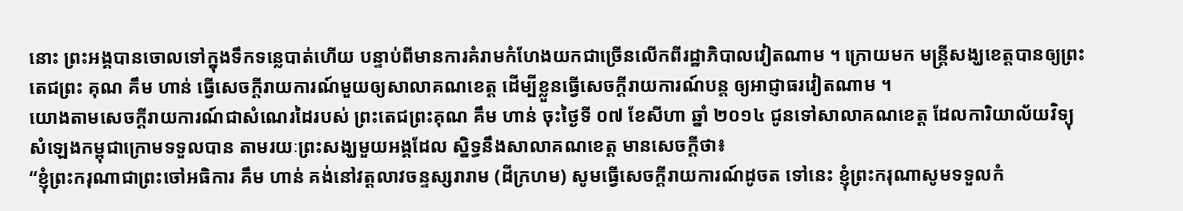នោះ ព្រះអង្គបានចោលទៅក្នុងទឹកទន្លេបាត់ហើយ បន្ទាប់ពីមានការគំរាមកំហែងយកជាច្រើនលើកពីរដ្ឋាភិបាលវៀតណាម ។ ក្រោយមក មន្ត្រីសង្ឃខេត្តបានឲ្យព្រះ តេជព្រះ គុណ គឹម ហាន់ ធ្វើសេចក្ដីរាយការណ៍មួយឲ្យសាលាគណខេត្ត ដើម្បីខ្លួនធ្វើសេចក្ដីរាយការណ៍បន្ត ឲ្យអាជ្ញាធរវៀតណាម ។
យោងតាមសេចក្ដីរាយការណ៍ជាសំណេរដៃរបស់ ព្រះតេជព្រះគុណ គឹម ហាន់ ចុះថ្ងៃទី ០៧ ខែសីហា ឆ្នាំ ២០១៤ ជូនទៅសាលាគណខេត្ត ដែលការិយាល័យវិទ្យុសំឡេងកម្ពុជាក្រោមទទួលបាន តាមរយៈព្រះសង្ឃមួយអង្គដែល ស្និទ្ធនឹងសាលាគណខេត្ត មានសេចក្ដីថា៖
“ខ្ញុំព្រះករុណាជាព្រះចៅអធិការ គឹម ហាន់ គង់នៅវត្តលាវចន្ទស្សរារាម (ដីក្រហម) សូមធ្វើសេចក្ដីរាយការណ៍ដូចត ទៅនេះ ខ្ញុំព្រះករុណាសូមទទួលកំ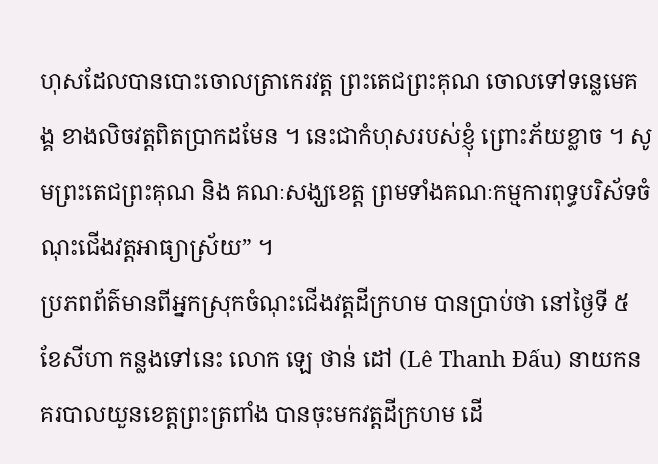ហុសដែលបានបោះចោលត្រាកេរវត្ត ព្រះតេជព្រះគុណ ចោលទៅទន្លេមេគង្គ ខាងលិចវត្តពិតប្រាកដមែន ។ នេះជាកំហុសរបស់ខ្ញុំ ព្រោះភ័យខ្លាច ។ សូមព្រះតេជព្រះគុណ និង គណៈសង្ឃខេត្ត ព្រមទាំងគណៈកម្មការពុទ្ធបរិស័ទចំណុះជើងវត្តអាធ្យាស្រ័យ” ។
ប្រភពព័ត៌មានពីអ្នកស្រុកចំណុះជើងវត្តដីក្រហម បានប្រាប់ថា នៅថ្ងៃទី ៥ ខែសីហា កន្លងទៅនេះ លោក ឡេ ថាន់ ដៅ (Lê Thanh Đấu) នាយកនគរបាលយួនខេត្តព្រះត្រពាំង បានចុះមកវត្តដីក្រហម ដើ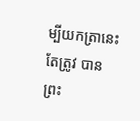ម្បីយកត្រានេះ តែត្រូវ បានព្រះ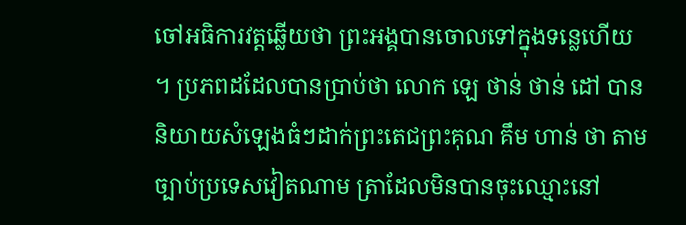ចៅអធិការវត្តឆ្លើយថា ព្រះអង្គបានចោលទៅក្នុងទន្លេហើយ ។ ប្រភពដដែលបានប្រាប់ថា លោក ឡេ ថាន់ ថាន់ ដៅ បាននិយាយសំឡេងធំៗដាក់ព្រះតេជព្រះគុណ គឹម ហាន់ ថា តាមច្បាប់ប្រទេសវៀតណាម ត្រាដែលមិនបានចុះឈ្មោះនៅ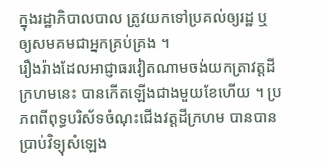ក្នុងរដ្ឋាភិបាលបាល ត្រូវយកទៅប្រគល់ឲ្យរដ្ឋ ឬ ឲ្យសមគមជាអ្នកគ្រប់គ្រង ។
រឿងរ៉ាងដែលអាជ្ញាធរវៀតណាមចង់យកត្រាវត្តដីក្រហមនេះ បានកើតឡើងជាងមួយខែហើយ ។ ប្រភពពីពុទ្ធបរិស័ទចំណុះជើងវត្តដីក្រហម បានបានប្រាប់វិទ្យុសំឡេង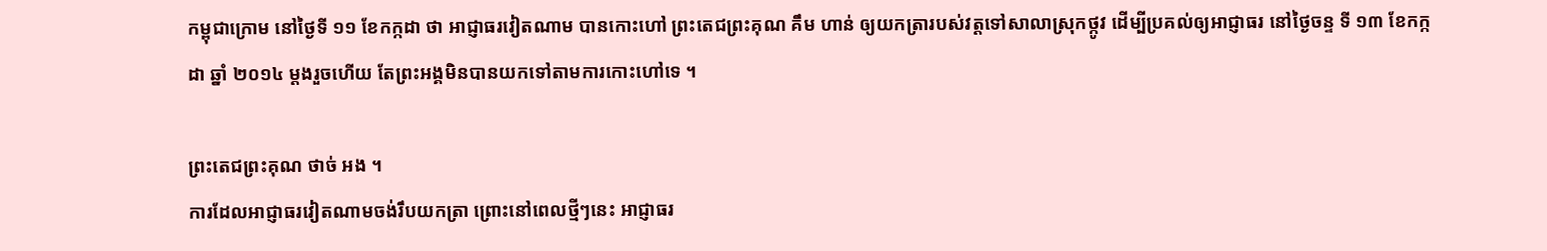កម្ពុជាក្រោម នៅថ្ងៃទី ១១ ខែកក្កដា ថា អាជ្ញាធរវៀតណាម បានកោះហៅ ព្រះតេជព្រះគុណ គឹម ហាន់ ឲ្យយកត្រារបស់វត្តទៅសាលាស្រុកថ្កូវ ដើម្បីប្រគល់ឲ្យអាជ្ញាធរ នៅថ្ងៃចន្ទ ទី ១៣ ខែកក្កដា ឆ្នាំ ២០១៤ ម្ដងរួចហើយ តែព្រះអង្គមិនបានយកទៅតាមការកោះហៅទេ ។

ព្រះតេជព្រះគុណ ថាច់ អង ។
ការដែលអាជ្ញាធរវៀតណាមចង់រឹបយកត្រា ព្រោះនៅពេលថ្មីៗនេះ អាជ្ញាធរ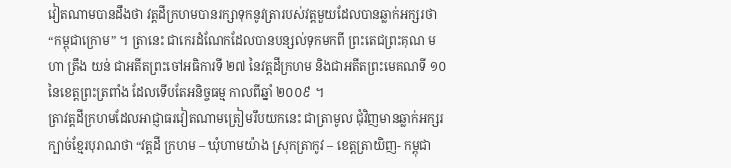វៀតណាមបានដឹងថា វត្តដីក្រហមបានរក្សាទុកនូវត្រារបស់វត្តមួយដែលបានឆ្លាក់អក្សរថា “កម្ពុជាក្រោម” ។ ត្រានេះ ជាកេរដំណែកដែលបានបន្សល់ទុកមកពី ព្រះតេជព្រះគុណ មហា ត្រឹង យន់ ជាអតីតព្រះចៅអធិការទី ២៧ នៃវត្តដីក្រហម និងជាអតីតព្រះមេគណទី ១០ នៃខេត្តព្រះត្រពាំង ដែលទើបតែអនិច្ចធម្ម កាលពីឆ្នាំ ២០០៩ ។
ត្រាវត្តដីក្រហមដែលអាជ្ញាធរវៀតណាមត្រៀមរឹបយកនេះ ជាត្រាមូល ជុំវិញមានឆ្លាក់អក្សរក្បាច់ខ្មែរបុរាណថា “វត្តដី ក្រហម – ឃុំហាមយ៉ាង ស្រុកត្រាកូវ – ខេត្តត្រាយិញ- កម្ពុជា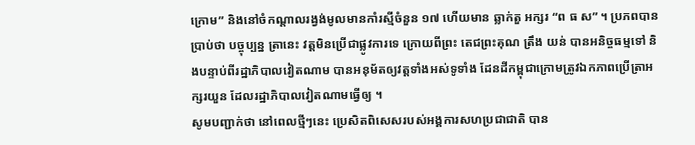ក្រោម” និងនៅចំកណ្ដាលរង្វង់មូលមានកាំរស្មីចំនួន ១៧ ហើយមាន ឆ្លាក់តួ អក្សរ “ព ធ ស” ។ ប្រភពបានប្រាប់ថា បច្ចុប្បន្ន ត្រានេះ វត្តមិនប្រើជាផ្លូវការទេ ក្រោយពីព្រះ តេជព្រះគុណ ត្រឹង យន់ បានអនិច្ចធម្មទៅ និងបន្ទាប់ពីរដ្ឋាភិបាលវៀតណាម បានអនុម័តឲ្យវត្តទាំងអស់ទូទាំង ដែនដីកម្ពុជាក្រោមត្រូវឯកភាពប្រើត្រាអក្សរយួន ដែលរដ្ឋាភិបាលវៀតណាមធ្វើឲ្យ ។
សូមបញ្ជាក់ថា នៅពេលថ្មីៗនេះ ប្រេសិតពិសេសរបស់អង្គការសហប្រជាជាតិ បាន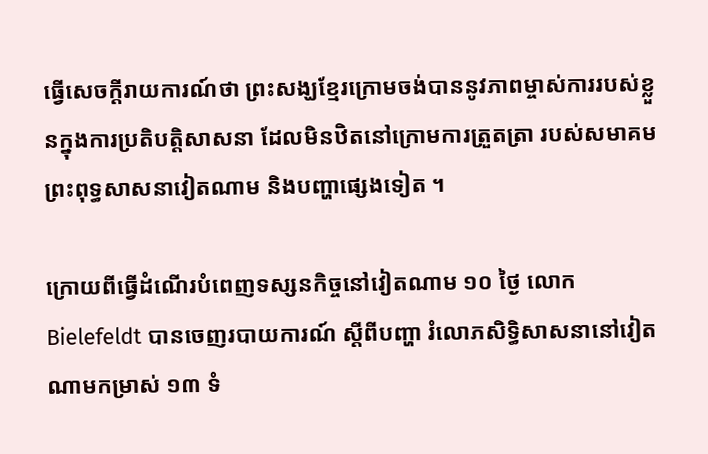ធ្វើសេចក្ដីរាយការណ៍ថា ព្រះសង្ឃខ្មែរក្រោមចង់បាននូវភាពម្ចាស់ការរបស់ខ្លួនក្នុងការប្រតិបត្តិសាសនា ដែលមិនឋិតនៅក្រោមការត្រួតត្រា របស់សមាគមព្រះពុទ្ធសាសនាវៀតណាម និងបញ្ហាផ្សេងទៀត ។

ក្រោយពីធ្វើដំណើរបំពេញទស្សនកិច្ចនៅវៀតណាម ១០ ថ្ងៃ លោក Bielefeldt បានចេញរបាយការណ៍ ស្ដីពីបញ្ហា រំលោភសិទ្ធិសាសនានៅវៀតណាមកម្រាស់ ១៣ ទំ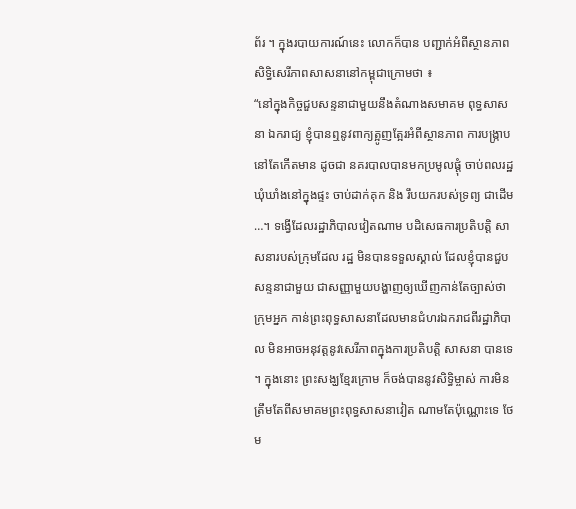ព័រ ។ ក្នុងរបាយការណ៍នេះ លោកក៏បាន បញ្ជាក់អំពីស្ថានភាព សិទ្ធិសេរីភាពសាសនានៅកម្ពុជាក្រោមថា ៖
“នៅក្នុងកិច្ចជួបសន្ទនាជាមួយនឹងតំណាងសមាគម ពុទ្ធសាសនា ឯករាជ្យ ខ្ញុំបានឮនូវពាក្យត្អូញត្អែរអំពីស្ថានភាព ការបង្ក្រាបនៅតែកើតមាន ដូចជា នគរបាលបានមកប្រមូលផ្ដុំ ចាប់ពលរដ្ឋឃុំឃាំងនៅក្នុងផ្ទះ ចាប់ដាក់គុក និង រឹបយករបស់ទ្រព្យ ជាដើម …។ ទង្វើដែលរដ្ឋាភិបាលវៀតណាម បដិសេធការប្រតិបត្តិ សាសនារបស់ក្រុមដែល រដ្ឋ មិនបានទទួលស្គាល់ ដែលខ្ញុំបានជួបសន្ទនាជាមួយ ជាសញ្ញាមួយបង្ហាញឲ្យឃើញកាន់តែច្បាស់ថា ក្រុមអ្នក កាន់ព្រះពុទ្ធសាសនាដែលមានជំហរឯករាជពីរដ្ឋាភិបាល មិនអាចអនុវត្តនូវសេរីភាពក្នុងការប្រតិបត្តិ សាសនា បានទេ ។ ក្នុងនោះ ព្រះសង្ឃខ្មែរក្រោម ក៏ចង់បាននូវសិទ្ធិម្ចាស់ ការមិនត្រឹមតែពីសមាគមព្រះពុទ្ធសាសនាវៀត ណាមតែប៉ុណ្ណោះទេ ថែម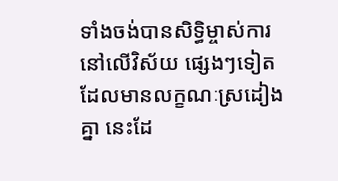ទាំងចង់បានសិទ្ធិម្ចាស់ការនៅលើវិស័យ ផ្សេងៗទៀត ដែលមានលក្ខណៈស្រដៀងគ្នា នេះដែ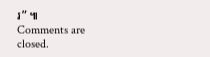រ” ៕
Comments are closed.